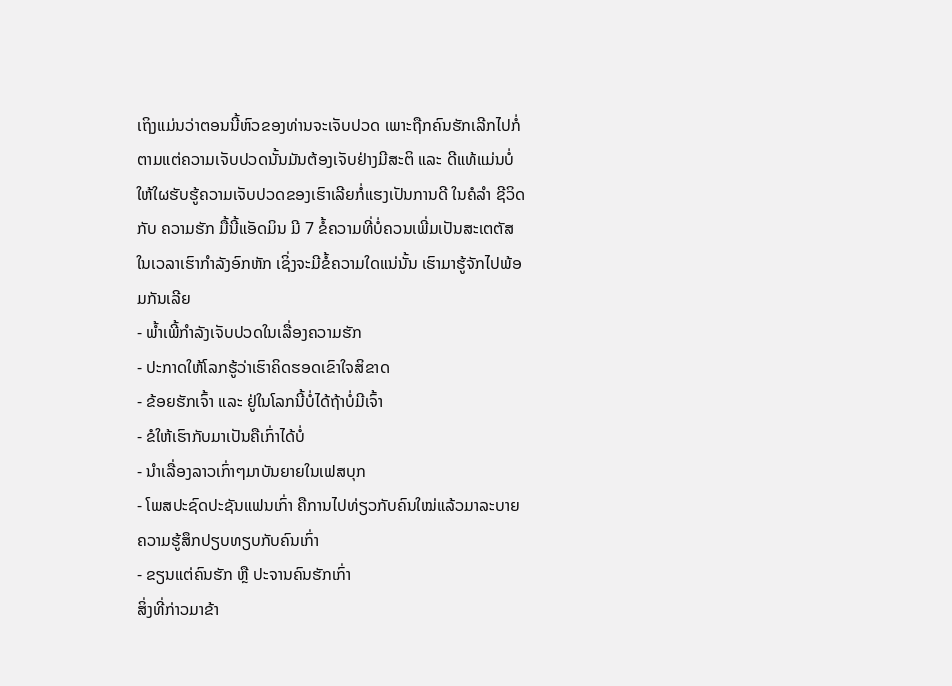ເຖິງແມ່ນວ່າຕອນນີ້ຫົວຂອງທ່ານຈະເຈັບປວດ ເພາະຖືກຄົນຮັກເລີກໄປກໍ່ຕາມແຕ່ຄວາມເຈັບປວດນັ້ນມັນຕ້ອງເຈັບຢ່າງມີສະຕິ ແລະ ດີແທ້ແມ່ນບໍ່ໃຫ້ໃຜຮັບຮູ້ຄວາມເຈັບປວດຂອງເຮົາເລີຍກໍ່ແຮງເປັນການດີ ໃນຄໍລຳ ຊີວິດ ກັບ ຄວາມຮັກ ມື້ນີ້ແອັດມິນ ມີ 7 ຂໍ້ຄວາມທີ່ບໍ່ຄວນເພີ່ມເປັນສະເຕຕັສ ໃນເວລາເຮົາກຳລັງອົກຫັກ ເຊິ່ງຈະມີຂໍ້ຄວາມໃດແນ່ນັ້ນ ເຮົາມາຮູ້ຈັກໄປພ້ອມກັນເລີຍ
- ພ້ຳເພີ້ກຳລັງເຈັບປວດໃນເລື່ອງຄວາມຮັກ
- ປະກາດໃຫ້ໂລກຮູ້ວ່າເຮົາຄິດຮອດເຂົາໃຈສິຂາດ
- ຂ້ອຍຮັກເຈົ້າ ແລະ ຢູ່ໃນໂລກນີ້ບໍ່ໄດ້ຖ້າບໍ່ມີເຈົ້າ
- ຂໍໃຫ້ເຮົາກັບມາເປັນຄືເກົ່າໄດ້ບໍ່
- ນຳເລື່ອງລາວເກົ່າໆມາບັນຍາຍໃນເຟສບຸກ
- ໂພສປະຊົດປະຊັນແຟນເກົ່າ ຄືການໄປທ່ຽວກັບຄົນໃໝ່ແລ້ວມາລະບາຍຄວາມຮູ້ສຶກປຽບທຽບກັບຄົນເກົ່າ
- ຂຽນແຕ່ຄົນຮັກ ຫຼື ປະຈານຄົນຮັກເກົ່າ
ສິ່ງທີ່ກ່າວມາຂ້າ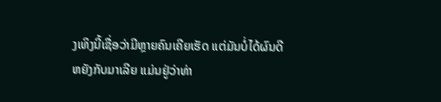ງເທິງນີ້ເຊື່ອວ່າມີຫຼາຍຄົນເຄີຍເຮັດ ແຕ່ມັນບໍ່ໄດ້ຜົນດີຫຍັງກັບມາເລີຍ ແມ່ນຢູ່ວ່າທ່າ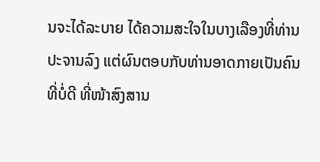ນຈະໄດ້ລະບາຍ ໄດ້ຄວາມສະໃຈໃນບາງເລືອງທີ່ທ່ານປະຈານລົງ ແຕ່ຜົນຕອບກັບທ່ານອາດກາຍເປັນຄົນທີ່ບໍ່ດີ ທີ່ໜ້າສົງສານ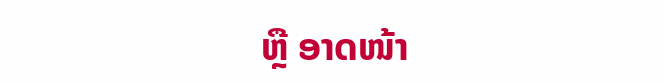ຫຼື ອາດໜ້າ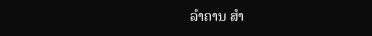ລຳຄານ ສຳ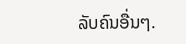ລັບຄົນອື່ນໆ.